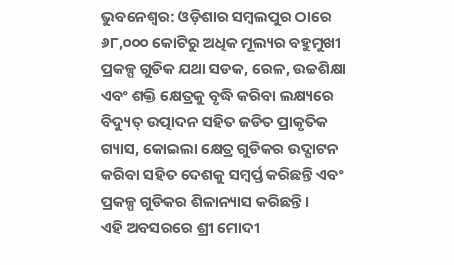ଭୁବନେଶ୍ବର: ଓଡ଼ିଶାର ସମ୍ବଲପୁର ଠାରେ ୬୮,୦୦୦ କୋଟିରୁ ଅଧିକ ମୂଲ୍ୟର ବହୁମୁଖୀ ପ୍ରକଳ୍ପ ଗୁଡିକ ଯଥା ସଡକ, ରେଳ, ଉଚ୍ଚଶିକ୍ଷା ଏବଂ ଶକ୍ତି କ୍ଷେତ୍ରକୁ ବୃଦ୍ଧି କରିବା ଲକ୍ଷ୍ୟରେ ବିଦ୍ୟୁତ୍ ଉତ୍ପାଦନ ସହିତ ଜଡିତ ପ୍ରାକୃତିକ ଗ୍ୟାସ, କୋଇଲା କ୍ଷେତ୍ର ଗୁଡିକର ଉଦ୍ଘାଟନ କରିବା ସହିତ ଦେଶକୁ ସମ୍ୱର୍ପ୍ତ କରିଛନ୍ତି ଏବଂ ପ୍ରକଳ୍ପ ଗୁଡିକର ଶିଳାନ୍ୟାସ କରିଛନ୍ତି।
ଏହି ଅବସରରେ ଶ୍ରୀ ମୋଦୀ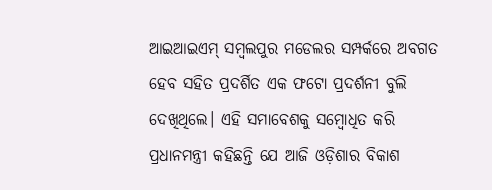ଆଇଆଇଏମ୍ ସମ୍ବଲପୁର ମଡେଲର ସମ୍ପର୍କରେ ଅବଗତ ହେବ ସହିତ ପ୍ରଦର୍ଶିତ ଏକ ଫଟୋ ପ୍ରଦର୍ଶନୀ ବୁଲି ଦେଖିଥିଲେ। ଏହି ସମାବେଶକୁ ସମ୍ବୋଧିତ କରି ପ୍ରଧାନମନ୍ତ୍ରୀ କହିଛନ୍ତି ଯେ ଆଜି ଓଡ଼ିଶାର ବିକାଶ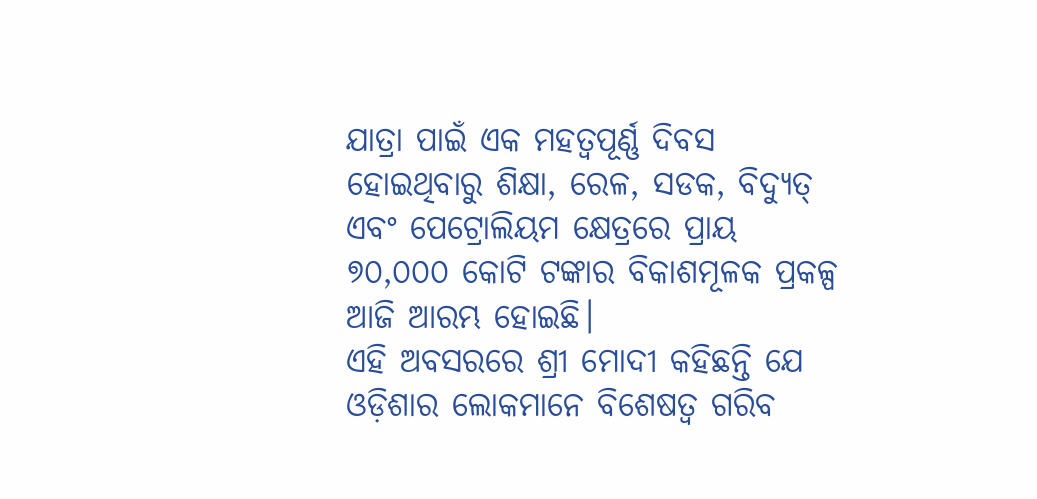ଯାତ୍ରା ପାଇଁ ଏକ ମହତ୍ୱପୂର୍ଣ୍ଣ ଦିବସ ହୋଇଥିବାରୁ ଶିକ୍ଷା, ରେଳ, ସଡକ, ବିଦ୍ୟୁତ୍ ଏବଂ ପେଟ୍ରୋଲିୟମ କ୍ଷେତ୍ରରେ ପ୍ରାୟ ୭୦,୦୦୦ କୋଟି ଟଙ୍କାର ବିକାଶମୂଳକ ପ୍ରକଳ୍ପ ଆଜି ଆରମ୍ଭ ହୋଇଛି।
ଏହି ଅବସରରେ ଶ୍ରୀ ମୋଦୀ କହିଛନ୍ତି ଯେ ଓଡ଼ିଶାର ଲୋକମାନେ ବିଶେଷତ୍ୱ ଗରିବ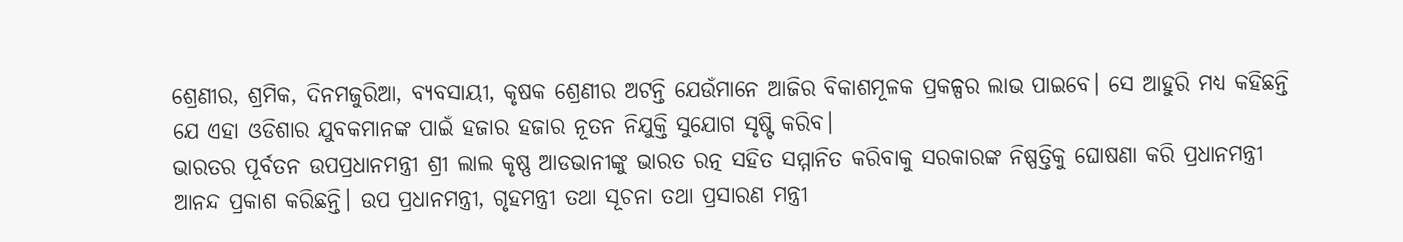ଶ୍ରେଣୀର, ଶ୍ରମିକ, ଦିନମଜୁରିଆ, ବ୍ୟବସାୟୀ, କୃଷକ ଶ୍ରେଣୀର ଅଟନ୍ତି ଯେଉଁମାନେ ଆଜିର ବିକାଶମୂଳକ ପ୍ରକଳ୍ପର ଲାଭ ପାଇବେ। ସେ ଆହୁରି ମଧ୍ୟ କହିଛନ୍ତି ଯେ ଏହା ଓଡିଶାର ଯୁବକମାନଙ୍କ ପାଇଁ ହଜାର ହଜାର ନୂତନ ନିଯୁକ୍ତି ସୁଯୋଗ ସୃଷ୍ଟି କରିବ।
ଭାରତର ପୂର୍ବତନ ଉପପ୍ରଧାନମନ୍ତ୍ରୀ ଶ୍ରୀ ଲାଲ କୃଷ୍ଣ ଆଡଭାନୀଙ୍କୁ ଭାରତ ରତ୍ନ ସହିତ ସମ୍ମାନିତ କରିବାକୁ ସରକାରଙ୍କ ନିଷ୍ପତ୍ତିକୁ ଘୋଷଣା କରି ପ୍ରଧାନମନ୍ତ୍ରୀ ଆନନ୍ଦ ପ୍ରକାଶ କରିଛନ୍ତି। ଉପ ପ୍ରଧାନମନ୍ତ୍ରୀ, ଗୃହମନ୍ତ୍ରୀ ତଥା ସୂଚନା ତଥା ପ୍ରସାରଣ ମନ୍ତ୍ରୀ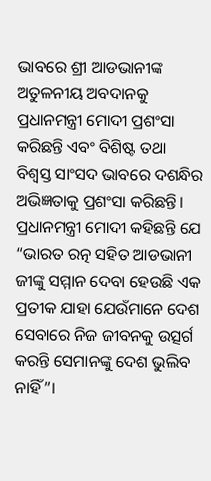ଭାବରେ ଶ୍ରୀ ଆଡଭାନୀଙ୍କ ଅତୁଳନୀୟ ଅବଦାନକୁ ପ୍ରଧାନମନ୍ତ୍ରୀ ମୋଦୀ ପ୍ରଶଂସା କରିଛନ୍ତି ଏବଂ ବିଶିଷ୍ଟ ତଥା ବିଶ୍ୱସ୍ତ ସାଂସଦ ଭାବରେ ଦଶନ୍ଧିର ଅଭିଜ୍ଞତାକୁ ପ୍ରଶଂସା କରିଛନ୍ତି।
ପ୍ରଧାନମନ୍ତ୍ରୀ ମୋଦୀ କହିଛନ୍ତି ଯେ “ଭାରତ ରତ୍ନ ସହିତ ଆଡଭାନୀ ଜୀଙ୍କୁ ସମ୍ମାନ ଦେବା ହେଉଛି ଏକ ପ୍ରତୀକ ଯାହା ଯେଉଁମାନେ ଦେଶ ସେବାରେ ନିଜ ଜୀବନକୁ ଉତ୍ସର୍ଗ କରନ୍ତି ସେମାନଙ୍କୁ ଦେଶ ଭୁଲିବ ନାହିଁ”।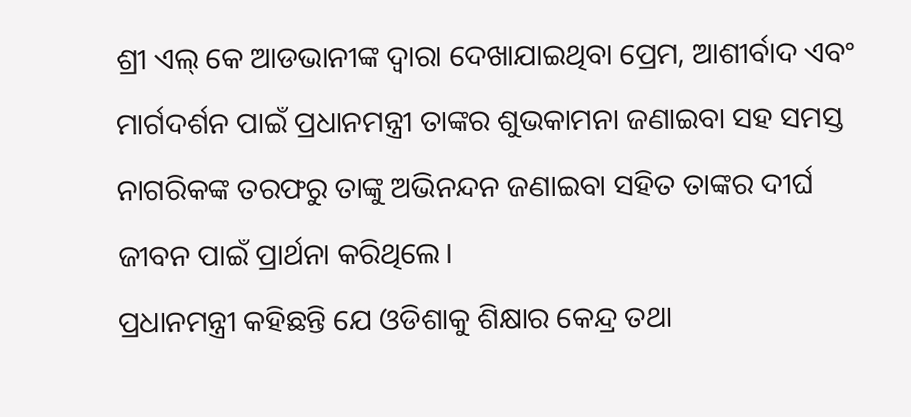ଶ୍ରୀ ଏଲ୍ କେ ଆଡଭାନୀଙ୍କ ଦ୍ୱାରା ଦେଖାଯାଇଥିବା ପ୍ରେମ, ଆଶୀର୍ବାଦ ଏବଂ ମାର୍ଗଦର୍ଶନ ପାଇଁ ପ୍ରଧାନମନ୍ତ୍ରୀ ତାଙ୍କର ଶୁଭକାମନା ଜଣାଇବା ସହ ସମସ୍ତ ନାଗରିକଙ୍କ ତରଫରୁ ତାଙ୍କୁ ଅଭିନନ୍ଦନ ଜଣାଇବା ସହିତ ତାଙ୍କର ଦୀର୍ଘ ଜୀବନ ପାଇଁ ପ୍ରାର୍ଥନା କରିଥିଲେ।
ପ୍ରଧାନମନ୍ତ୍ରୀ କହିଛନ୍ତି ଯେ ଓଡିଶାକୁ ଶିକ୍ଷାର କେନ୍ଦ୍ର ତଥା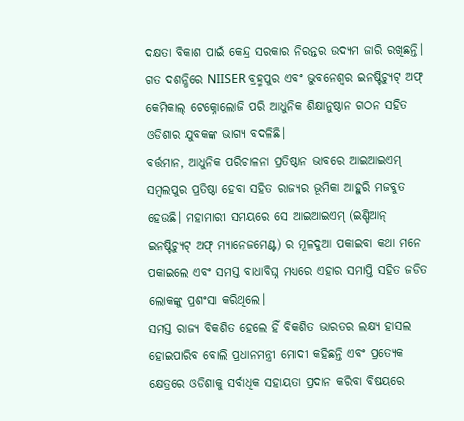ଦକ୍ଷତା ବିକାଶ ପାଇଁ କେନ୍ଦ୍ର ସରକାର ନିରନ୍ତର ଉଦ୍ୟମ ଜାରି ରଖିଛନ୍ତି। ଗତ ଦଶନ୍ଧିରେ NIISER ବ୍ରହ୍ମପୁର ଏବଂ ଭୁବନେଶ୍ୱର ଇନଷ୍ଟିଚ୍ୟୁଟ୍ ଅଫ୍ କେମିକାଲ୍ ଟେକ୍ନୋଲୋଜି ପରି ଆଧୁନିକ ଶିକ୍ଷାନୁଷ୍ଠାନ ଗଠନ ସହିତ ଓଡିଶାର ଯୁବକଙ୍କ ଭାଗ୍ୟ ବଦଳିଛି।
ବର୍ତ୍ତମାନ, ଆଧୁନିକ ପରିଚାଳନା ପ୍ରତିଷ୍ଠାନ ଭାବରେ ଆଇଆଇଏମ୍ ସମ୍ବଲପୁର ପ୍ରତିଷ୍ଠା ହେବା ସହିତ ରାଜ୍ୟର ଭୂମିକା ଆହୁରି ମଜବୁତ ହେଉଛି। ମହାମାରୀ ସମୟରେ ସେ ଆଇଆଇଏମ୍ (ଇଣ୍ଡିଆନ୍ ଇନଷ୍ଟିଚ୍ୟୁଟ୍ ଅଫ୍ ମ୍ୟାନେଜମେଣ୍ଟ) ର ମୂଳଦୁଆ ପକାଇବା କଥା ମନେ ପକାଇଲେ ଏବଂ ସମସ୍ତ ବାଧାବିଘ୍ନ ମଧ୍ୟରେ ଏହାର ସମାପ୍ତି ସହିତ ଜଡିତ ଲୋକଙ୍କୁ ପ୍ରଶଂସା କରିଥିଲେ।
ସମସ୍ତ ରାଜ୍ୟ ବିକଶିତ ହେଲେ ହିଁ ବିକଶିତ ଭାରତର ଲକ୍ଷ୍ୟ ହାସଲ ହୋଇପାରିବ ବୋଲି ପ୍ରଧାନମନ୍ତ୍ରୀ ମୋଦୀ କହିଛନ୍ତି ଏବଂ ପ୍ରତ୍ୟେକ କ୍ଷେତ୍ରରେ ଓଡିଶାକୁ ସର୍ବାଧିକ ସହାୟତା ପ୍ରଦାନ କରିବା ବିଷୟରେ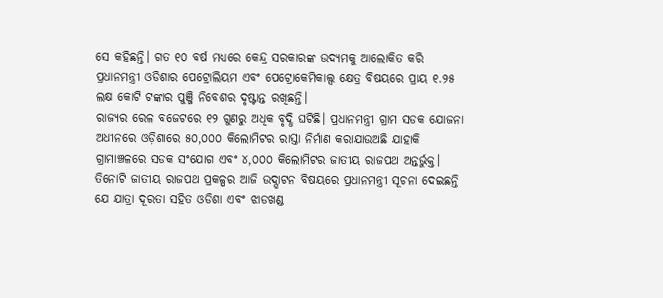ସେ କହିଛନ୍ତି। ଗତ ୧୦ ବର୍ଷ ମଧ୍ୟରେ କେନ୍ଦ୍ର ସରକାରଙ୍କ ଉଦ୍ୟମକୁ ଆଲୋକିତ କରି ପ୍ରଧାନମନ୍ତ୍ରୀ ଓଡିଶାର ପେଟ୍ରୋଲିୟମ ଏବଂ ପେଟ୍ରୋକେମିକାଲ୍ସ କ୍ଷେତ୍ର ବିଷୟରେ ପ୍ରାୟ ୧.୨୫ ଲକ୍ଷ କୋଟି ଟଙ୍କାର ପୁଞ୍ଜି ନିବେଶର ଦୃଷ୍ଟାନ୍ତ ରଖିଛନ୍ତି।
ରାଜ୍ୟର ରେଳ ବଜେଟରେ ୧୨ ଗୁଣରୁ ଅଧିକ ବୃଦ୍ଧି ଘଟିଛି। ପ୍ରଧାନମନ୍ତ୍ରୀ ଗ୍ରାମ ସଡକ ଯୋଜନା ଅଧୀନରେ ଓଡ଼ିଶାରେ ୫୦,୦୦୦ କିଲୋମିଟର ରାସ୍ତା ନିର୍ମାଣ କରାଯାଉଅଛି ଯାହାକି ଗ୍ରାମାଞ୍ଚଳରେ ସଡକ ସଂଯୋଗ ଏବଂ ୪,୦୦୦ କିଲୋମିଟର ଜାତୀୟ ରାଜପଥ ଅନ୍ତର୍ଭୁକ୍ତ। ତିନୋଟି ଜାତୀୟ ରାଜପଥ ପ୍ରକଳ୍ପର ଆଜି ଉଦ୍ଘାଟନ ବିଷୟରେ ପ୍ରଧାନମନ୍ତ୍ରୀ ସୂଚନା ଦେଇଛନ୍ତି ଯେ ଯାତ୍ରା ଦୂରତା ସହିତ ଓଡିଶା ଏବଂ ଝାଡଖଣ୍ଡ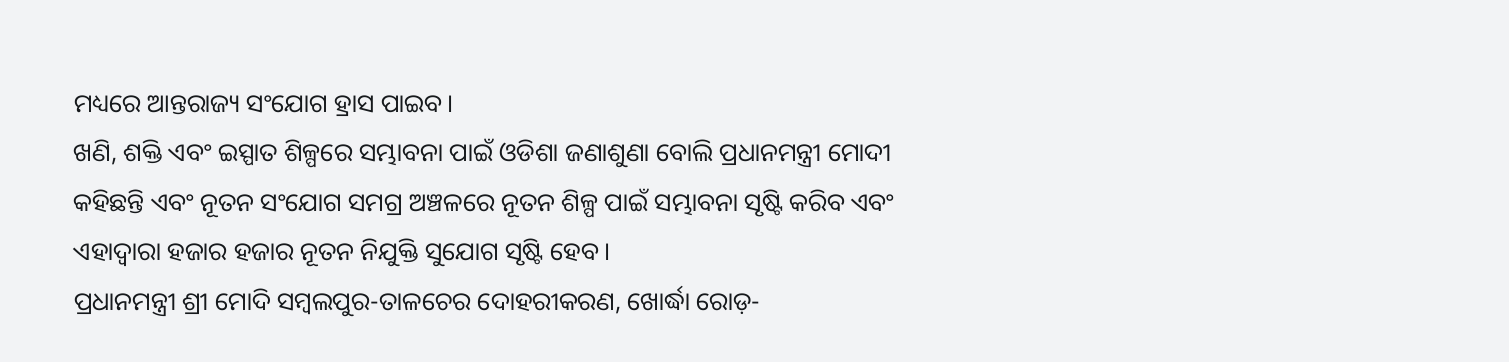ମଧ୍ୟରେ ଆନ୍ତରାଜ୍ୟ ସଂଯୋଗ ହ୍ରାସ ପାଇବ।
ଖଣି, ଶକ୍ତି ଏବଂ ଇସ୍ପାତ ଶିଳ୍ପରେ ସମ୍ଭାବନା ପାଇଁ ଓଡିଶା ଜଣାଶୁଣା ବୋଲି ପ୍ରଧାନମନ୍ତ୍ରୀ ମୋଦୀ କହିଛନ୍ତି ଏବଂ ନୂତନ ସଂଯୋଗ ସମଗ୍ର ଅଞ୍ଚଳରେ ନୂତନ ଶିଳ୍ପ ପାଇଁ ସମ୍ଭାବନା ସୃଷ୍ଟି କରିବ ଏବଂ ଏହାଦ୍ୱାରା ହଜାର ହଜାର ନୂତନ ନିଯୁକ୍ତି ସୁଯୋଗ ସୃଷ୍ଟି ହେବ।
ପ୍ରଧାନମନ୍ତ୍ରୀ ଶ୍ରୀ ମୋଦି ସମ୍ବଲପୁର-ତାଳଚେର ଦୋହରୀକରଣ, ଖୋର୍ଦ୍ଧା ରୋଡ଼-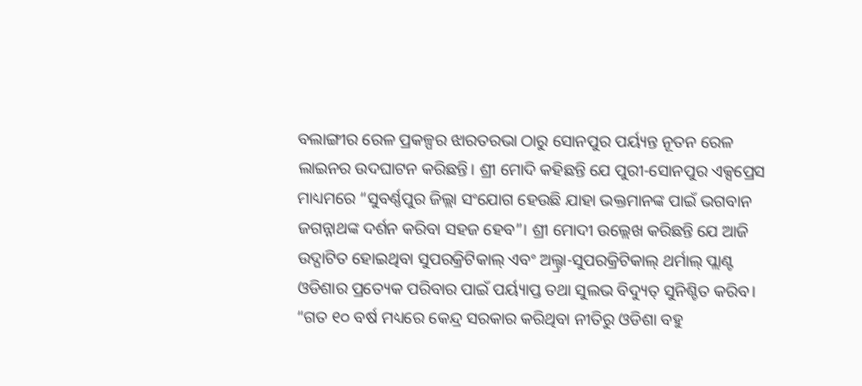ବଲାଙ୍ଗୀର ରେଳ ପ୍ରକଳ୍ପର ଝାରତରଭା ଠାରୁ ସୋନପୁର ପର୍ୟ୍ୟନ୍ତ ନୂତନ ରେଳ ଲାଇନର ଉଦଘାଟନ କରିଛନ୍ତି। ଶ୍ରୀ ମୋଦି କହିଛନ୍ତି ଯେ ପୁରୀ-ସୋନପୁର ଏକ୍ସପ୍ରେସ ମାଧ୍ୟମରେ “ସୁବର୍ଣ୍ଣପୁର ଜିଲ୍ଲା ସଂଯୋଗ ହେଉଛି ଯାହା ଭକ୍ତମାନଙ୍କ ପାଇଁ ଭଗବାନ ଜଗନ୍ନାଥଙ୍କ ଦର୍ଶନ କରିବା ସହଜ ହେବ”। ଶ୍ରୀ ମୋଦୀ ଉଲ୍ଲେଖ କରିଛନ୍ତି ଯେ ଆଜି ଉଦ୍ଘାଟିତ ହୋଇଥିବା ସୁପରକ୍ରିଟିକାଲ୍ ଏବଂ ଅଲ୍ଟ୍ରା-ସୁପରକ୍ରିଟିକାଲ୍ ଥର୍ମାଲ୍ ପ୍ଲାଣ୍ଟ ଓଡିଶାର ପ୍ରତ୍ୟେକ ପରିବାର ପାଇଁ ପର୍ୟ୍ୟାପ୍ତ ତଥା ସୁଲଭ ବିଦ୍ୟୁତ୍ ସୁନିଶ୍ଚିତ କରିବ।
“ଗତ ୧୦ ବର୍ଷ ମଧ୍ୟରେ କେନ୍ଦ୍ର ସରକାର କରିଥିବା ନୀତିରୁ ଓଡିଶା ବହୁ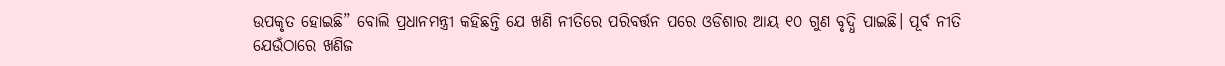ଉପକୃତ ହୋଇଛି” ବୋଲି ପ୍ରଧାନମନ୍ତ୍ରୀ କହିଛନ୍ତି ଯେ ଖଣି ନୀତିରେ ପରିବର୍ତ୍ତନ ପରେ ଓଡିଶାର ଆୟ ୧୦ ଗୁଣ ବୃଦ୍ଧି ପାଇଛି। ପୂର୍ବ ନୀତି ଯେଉଁଠାରେ ଖଣିଜ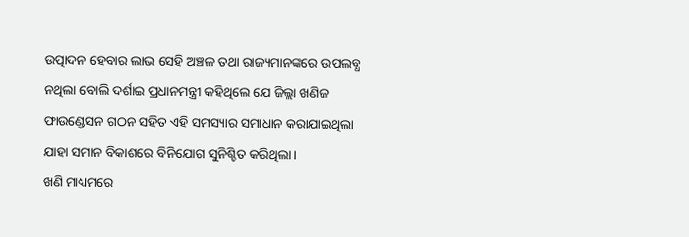ଉତ୍ପାଦନ ହେବାର ଲାଭ ସେହି ଅଞ୍ଚଳ ତଥା ରାଜ୍ୟମାନଙ୍କରେ ଉପଲବ୍ଧ ନଥିଲା ବୋଲି ଦର୍ଶାଇ ପ୍ରଧାନମନ୍ତ୍ରୀ କହିଥିଲେ ଯେ ଜିଲ୍ଲା ଖଣିଜ ଫାଉଣ୍ଡେସନ ଗଠନ ସହିତ ଏହି ସମସ୍ୟାର ସମାଧାନ କରାଯାଇଥିଲା ଯାହା ସମାନ ବିକାଶରେ ବିନିଯୋଗ ସୁନିଶ୍ଚିତ କରିଥିଲା।
ଖଣି ମାଧ୍ୟମରେ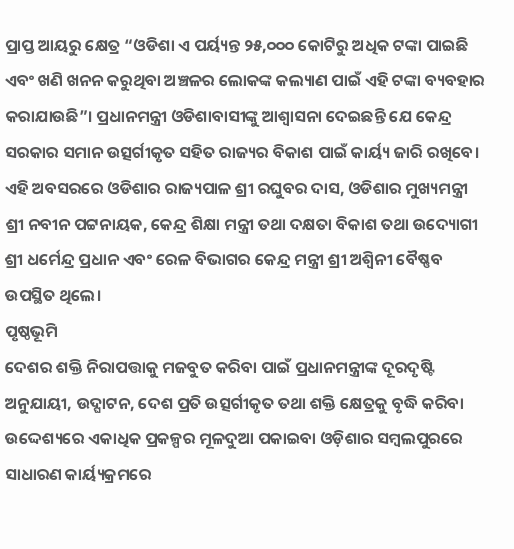ପ୍ରାପ୍ତ ଆୟରୁ କ୍ଷେତ୍ର “ଓଡିଶା ଏ ପର୍ୟ୍ୟନ୍ତ ୨୫,୦୦୦ କୋଟିରୁ ଅଧିକ ଟଙ୍କା ପାଇଛି ଏବଂ ଖଣି ଖନନ କରୁଥିବା ଅଞ୍ଚଳର ଲୋକଙ୍କ କଲ୍ୟାଣ ପାଇଁ ଏହି ଟଙ୍କା ବ୍ୟବହାର କରାଯାଉଛି”। ପ୍ରଧାନମନ୍ତ୍ରୀ ଓଡିଶାବାସୀଙ୍କୁ ଆଶ୍ୱାସନା ଦେଇଛନ୍ତି ଯେ କେନ୍ଦ୍ର ସରକାର ସମାନ ଉତ୍ସର୍ଗୀକୃତ ସହିତ ରାଜ୍ୟର ବିକାଶ ପାଇଁ କାର୍ୟ୍ୟ ଜାରି ରଖିବେ।
ଏହି ଅବସରରେ ଓଡିଶାର ରାଜ୍ୟପାଳ ଶ୍ରୀ ରଘୁବର ଦାସ, ଓଡିଶାର ମୁଖ୍ୟମନ୍ତ୍ରୀ ଶ୍ରୀ ନବୀନ ପଟ୍ଟନାୟକ, କେନ୍ଦ୍ର ଶିକ୍ଷା ମନ୍ତ୍ରୀ ତଥା ଦକ୍ଷତା ବିକାଶ ତଥା ଉଦ୍ୟୋଗୀ ଶ୍ରୀ ଧର୍ମେନ୍ଦ୍ର ପ୍ରଧାନ ଏବଂ ରେଳ ବିଭାଗର କେନ୍ଦ୍ର ମନ୍ତ୍ରୀ ଶ୍ରୀ ଅଶ୍ୱିନୀ ବୈଷ୍ଣବ ଉପସ୍ଥିତ ଥିଲେ।
ପୃଷ୍ଠଭୂମି
ଦେଶର ଶକ୍ତି ନିରାପତ୍ତାକୁ ମଜବୁତ କରିବା ପାଇଁ ପ୍ରଧାନମନ୍ତ୍ରୀଙ୍କ ଦୂରଦୃଷ୍ଟି ଅନୁଯାୟୀ, ଉଦ୍ଘାଟନ, ଦେଶ ପ୍ରତି ଉତ୍ସର୍ଗୀକୃତ ତଥା ଶକ୍ତି କ୍ଷେତ୍ରକୁ ବୃଦ୍ଧି କରିବା ଉଦ୍ଦେଶ୍ୟରେ ଏକାଧିକ ପ୍ରକଳ୍ପର ମୂଳଦୁଆ ପକାଇବା ଓଡ଼ିଶାର ସମ୍ବଲପୁରରେ ସାଧାରଣ କାର୍ୟ୍ୟକ୍ରମରେ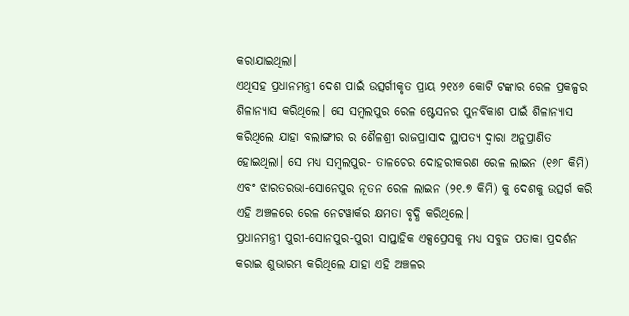କରାଯାଇଥିଲା।
ଏଥିସହ ପ୍ରଧାନମନ୍ତ୍ରୀ ଦେଶ ପାଇଁ ଉତ୍ସର୍ଗୀକୃତ ପ୍ରାୟ ୨୧୪୬ କୋଟି ଟଙ୍କାର ରେଳ ପ୍ରକଳ୍ପର ଶିଳାନ୍ୟାସ କରିଥିଲେ। ସେ ସମ୍ବଲପୁର ରେଳ ଷ୍ଟେସନର ପୁନର୍ବିକାଶ ପାଇଁ ଶିଳାନ୍ୟାସ କରିଥିଲେ ଯାହା ବଲାଙ୍ଗୀର ର ଶୈଳଶ୍ରୀ ରାଜପ୍ରାସାଦ ସ୍ଥାପତ୍ୟ ଦ୍ୱାରା ଅନୁପ୍ରାଣିତ ହୋଇଥିଲା। ସେ ମଧ୍ୟ ସମ୍ବଲପୁର- ତାଳଚେର ଦୋହରୀକରଣ ରେଳ ଲାଇନ (୧୬୮ କିମି) ଏବଂ ଝାରତରଭା-ସୋନେପୁର ନୂତନ ରେଳ ଲାଇନ (୨୧.୭ କିମି) କୁ ଦେଶକୁ ଉତ୍ସର୍ଗ କରି ଏହି ଅଞ୍ଚଳରେ ରେଳ ନେଟୱାର୍କର କ୍ଷମତା ବୃଦ୍ଧି କରିଥିଲେ।
ପ୍ରଧାନମନ୍ତ୍ରୀ ପୁରୀ-ସୋନପୁର-ପୁରୀ ସାପ୍ତାହିକ ଏକ୍ସପ୍ରେସକୁ ମଧ୍ୟ ସବୁଜ ପତାକା ପ୍ରଦର୍ଶନ କରାଇ ଶୁଭାରମ୍ଭ କରିଥିଲେ ଯାହା ଏହି ଅଞ୍ଚଳର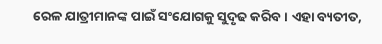ରେଳ ଯାତ୍ରୀମାନଙ୍କ ପାଇଁ ସଂଯୋଗକୁ ସୁଦୃଢ କରିବ। ଏହା ବ୍ୟତୀତ,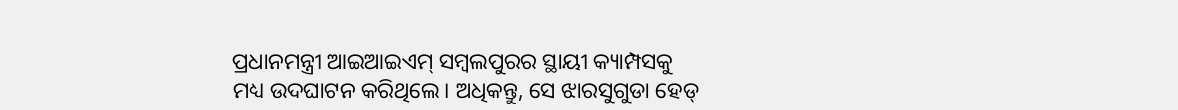ପ୍ରଧାନମନ୍ତ୍ରୀ ଆଇଆଇଏମ୍ ସମ୍ବଲପୁରର ସ୍ଥାୟୀ କ୍ୟାମ୍ପସକୁ ମଧ୍ୟ ଉଦଘାଟନ କରିଥିଲେ। ଅଧିକନ୍ତୁ, ସେ ଝାରସୁଗୁଡା ହେଡ୍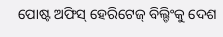ପୋଷ୍ଟ ଅଫିସ୍ ହେରିଟେଜ୍ ବିଲ୍ଡିଂକୁ ଦେଶ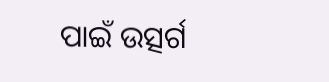ପାଇଁ ଉତ୍ସର୍ଗ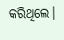କରିଥିଲେ।